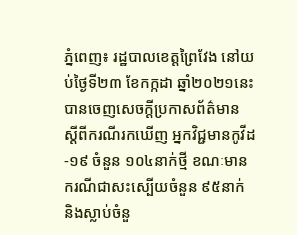ភ្នំពេញ៖ រដ្ឋបាលខេត្តព្រៃវែង នៅយប់ថ្ងៃទី២៣ ខែកក្កដា ឆ្នាំ២០២១នេះ បានចេញសេចក្ដីប្រកាសព័ត៌មាន ស្ដីពីករណីរកឃើញ អ្នកវិជ្ជមានកូវីដ-១៩ ចំនួន ១០៤នាក់ថ្មី ខណៈមានករណីជាសះស្បើយចំនួន ៩៥នាក់ និងស្លាប់ចំនួ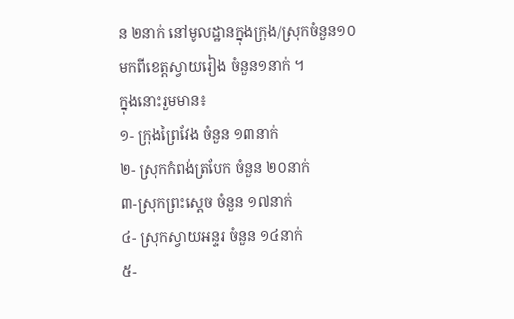ន ២នាក់ នៅមូលដ្ឋានក្នុងក្រុង/ស្រុកចំនួន១០ មកពីខេត្តស្វាយរៀង ចំនួន១នាក់ ។
ក្នុងនោះរួមមាន៖
១- ក្រុងព្រៃវែង ចំនួន ១៣នាក់
២- ស្រុកកំពង់ត្របែក ចំនួន ២០នាក់
៣-ស្រុកព្រះសេ្ដច ចំនួន ១៧នាក់
៤- ស្រុកស្វាយអន្ទរ ចំនួន ១៤នាក់
៥-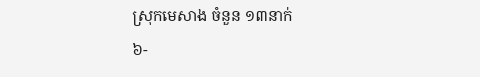ស្រុកមេសាង ចំនួន ១៣នាក់
៦-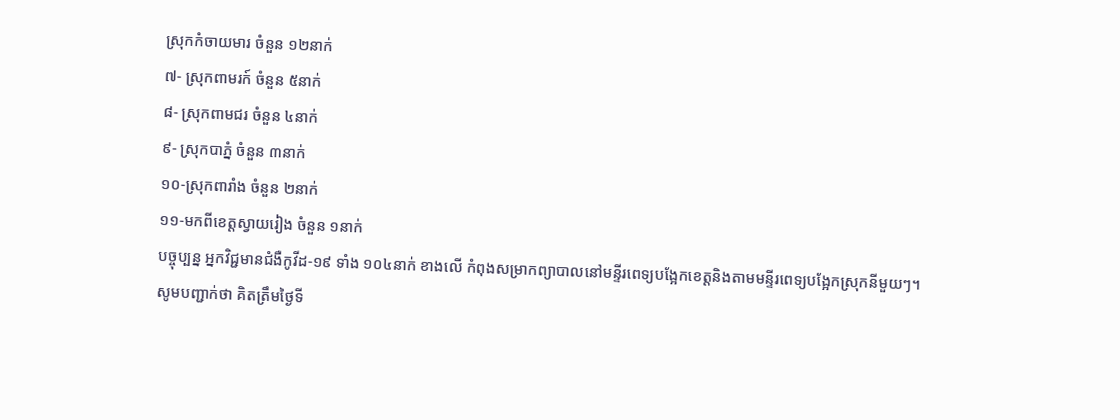ស្រុកកំចាយមារ ចំនួន ១២នាក់
៧- ស្រុកពាមរក៍ ចំនួន ៥នាក់
៨- ស្រុកពាមជរ ចំនួន ៤នាក់
៩- ស្រុកបាភ្នំ ចំនួន ៣នាក់
១០-ស្រុកពារាំង ចំនួន ២នាក់
១១-មកពីខេត្តស្វាយរៀង ចំនួន ១នាក់
បច្ចុប្បន្ន អ្នកវិជ្ជមានជំងឺកូវីដ-១៩ ទាំង ១០៤នាក់ ខាងលើ កំពុងសម្រាកព្យាបាលនៅមន្ទីរពេទ្យបង្អែកខេត្តនិងតាមមន្ទីរពេទ្យបង្អែកស្រុកនីមួយៗ។
សូមបញ្ជាក់ថា គិតត្រឹមថ្ងៃទី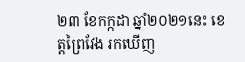២៣ ខែកក្កដា ឆ្នាំ២០២១នេះ ខេត្តព្រៃវែង រកឃើញ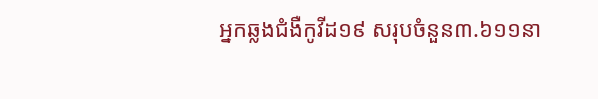អ្នកឆ្លងជំងឺកូវីដ១៩ សរុបចំនួន៣.៦១១នា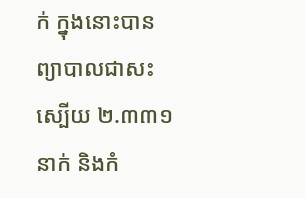ក់ ក្នុងនោះបានព្យាបាលជាសះស្បើយ ២.៣៣១នាក់ និងកំ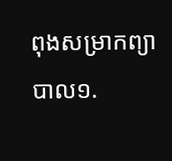ពុងសម្រាកព្យាបាល១.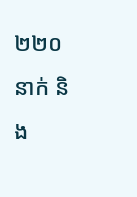២២០នាក់ និង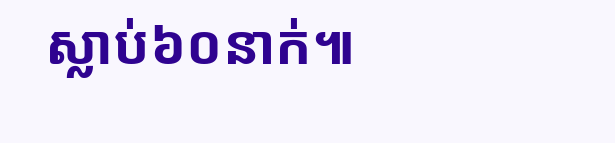ស្លាប់៦០នាក់៕